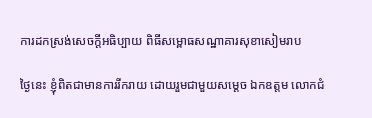ការដកស្រង់សេចក្តីអធិប្បាយ ពិធីសម្ពោធសណ្ឋាគារសុខាសៀមរាប

ថ្ងៃនេះ ខ្ញុំពិតជាមានការរីករាយ ដោយរួមជាមួយសម្តេច ឯកឧត្តម លោកជំ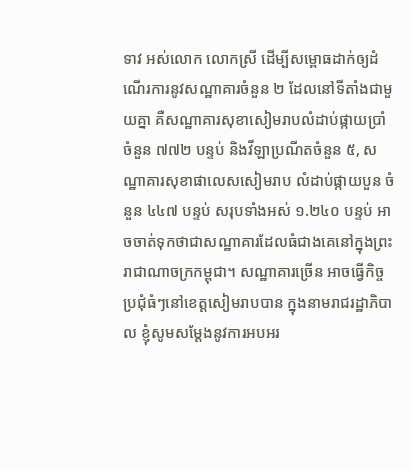ទាវ អស់លោក លោកស្រី ដើម្បីសម្ពោធដាក់ឲ្យដំណើរការនូវសណ្ឋាគារចំនួន ២ ដែលនៅទីតាំងជាមួយគ្នា គឺសណ្ឋាគារសុខាសៀមរាបលំដាប់ផ្កាយប្រាំ ចំនួន ៧៧២ បន្ទប់ និងវីឡាប្រណីតចំនួន ៥, សណ្ឋាគារសុខាផាលេសសៀមរាប លំដាប់ផ្កាយបួន ចំនួន ៤៤៧ បន្ទប់ សរុបទាំងអស់ ១.២៤០ បន្ទប់ អាចចាត់ទុកថាជាសណ្ឋាគារដែលធំជាងគេនៅក្នុងព្រះរាជាណាចក្រកម្ពុជា។ សណ្ឋាគារច្រើន អាចធ្វើកិច្ចប្រជុំធំៗនៅខេត្តសៀមរាបបាន ក្នុងនាមរាជរដ្ឋាភិបាល ខ្ញុំសូមសម្តែងនូវការអបអរ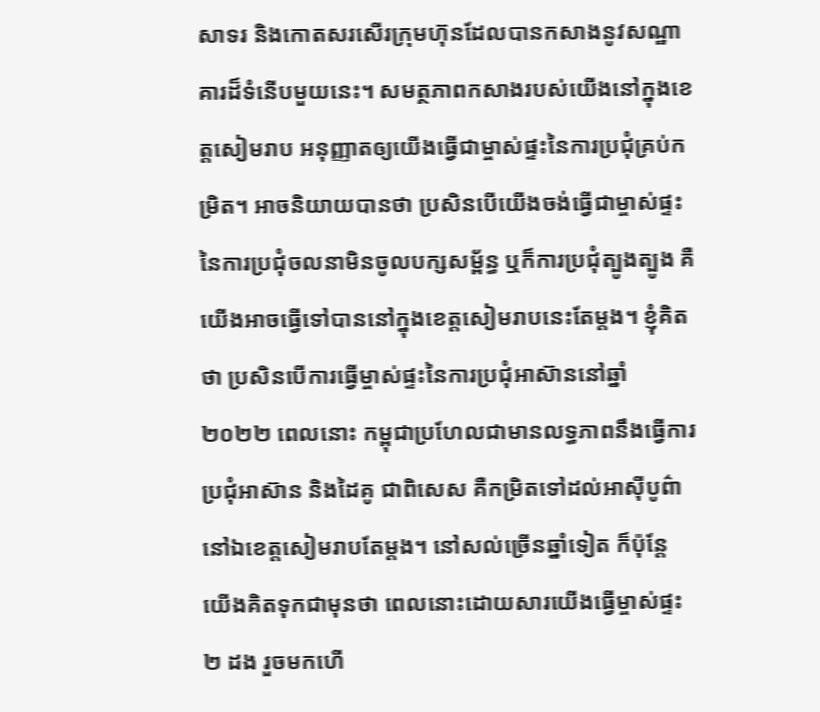សាទរ និងកោតសរសើរក្រុមហ៊ុនដែលបានកសាងនូវសណ្ឋាគារដ៏ទំនើបមួយនេះ។ សមត្ថភាពកសាងរបស់យើងនៅក្នុងខេត្តសៀមរាប អនុញ្ញាតឲ្យយើងធ្វើជាម្ចាស់ផ្ទះនៃការប្រជុំគ្រប់កម្រិត។ អាចនិយាយបានថា ប្រសិនបើយើងចង់ធ្វើជាម្ចាស់ផ្ទះនៃការប្រជុំចលនាមិនចូលបក្សសម្ព័ន្ធ ឬក៏ការប្រជុំត្បូងត្បូង គឺយើងអាចធ្វើទៅបាននៅក្នុងខេត្តសៀមរាបនេះតែម្តង។ ខ្ញុំគិតថា ប្រសិនបើការធ្វើម្ចាស់ផ្ទះនៃការប្រជុំអាស៊ាននៅឆ្នាំ ២០២២ ពេលនោះ កម្ពុជាប្រហែលជាមានលទ្ធភាពនឹងធ្វើការប្រជុំអាស៊ាន និងដៃគូ ជាពិសេស គឺកម្រិតទៅដល់អាស៊ីបូព៌ា នៅឯខេត្តសៀមរាបតែម្តង។ នៅសល់ច្រើនឆ្នាំទៀត ក៏ប៉ុន្តែ យើងគិតទុកជាមុនថា ពេលនោះដោយសារយើងធ្វើម្ចាស់ផ្ទះ ២ ដង រួចមកហើ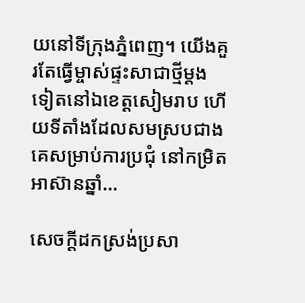យនៅទីក្រុងភ្នំពេញ។ យើងគួរតែធ្វើម្ចាស់ផ្ទះសាជាថ្មីម្តងទៀតនៅឯខេត្តសៀមរាប ហើយទីតាំងដែលសមស្របជាងគេសម្រាប់ការប្រជុំ នៅកម្រិតអាស៊ានឆ្នាំ…

សេចក្តីដកស្រង់ប្រសា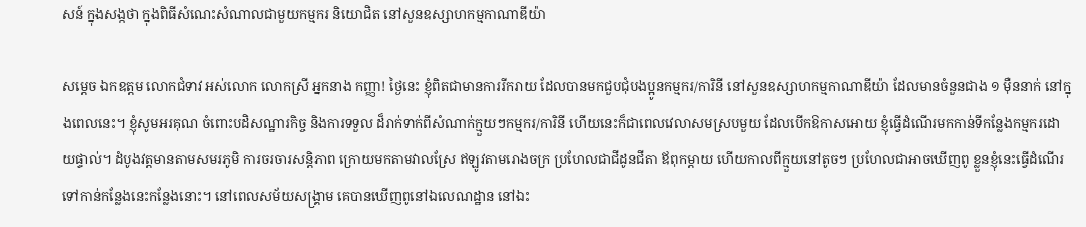សន៍ ក្នុងសង្កថា ក្នុងពិធីសំណេះសំណាលជាមួយកម្មករ និយោជិត នៅសួនឧស្សាហកម្មកាណាឌីយ៉ា

សម្តេច ឯកឧត្តម លោកជំទាវ អស់លោក លោកស្រី អ្នកនាង កញ្ញា! ថ្ងៃនេះ ខ្ញុំពិតជាមានការរីករាយ ដែលបានមកជួបជុំបងប្អូនកម្មករ/ការិនី នៅសួនឧស្សាហកម្មកាណាឌីយ៉ា ដែលមានចំនួនជាង ១ ម៉ឺននាក់ នៅក្នុងពេលនេះ។ ខ្ញុំសូមអរគុណ ចំពោះបដិសណ្ឋារកិច្ច និងការទទួល ដ៏រាក់ទាក់ពីសំណាក់ក្មួយៗកម្មករ/ការិនី ហើយនេះក៏ជាពេលវេលាសមស្របមួយ ដែលបើកឱកាសអោយ ខ្ញុំធ្វើដំណើរមកកាន់ទីកន្លែងកម្មករដោយផ្ទាល់។ ដំបូងវត្តមានតាមសមរភូមិ ការចរចារសន្តិភាព ក្រោយមកតាមវាលស្រែ ឥឡូវតាមរោងចក្រ ប្រហែលជាជីដូនជីតា ឪពុកម្តាយ ហើយកាលពីក្មួយនៅតូចៗ ប្រហែលជាអាចឃើញពូ ខ្លួនខ្ញុំនេះធ្វើដំណើរទៅកាន់កន្លែងនេះកន្លែងនោះ។ នៅពេលសម័យសង្គ្រាម គេបានឃើញពូនៅឯលេណដ្ឋាន នៅឯះ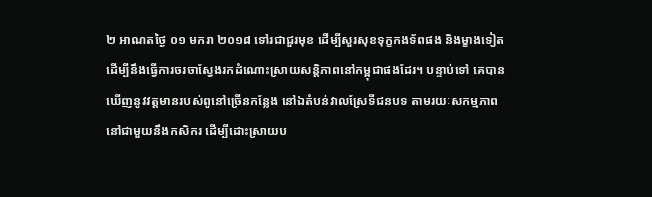២ អាណតថ្ងៃ ០១ មករា ២០១៨ ទៅរជាជួរមុខ ដើម្បីសួរសុខទុក្ខកងទ័ពផង និងម្ខាងទៀត ដើម្បីនឹងធ្វើការចរចាស្វែងរកដំណោះស្រាយសន្តិភាពនៅកម្ពុជាផងដែរ។ បន្ទាប់ទៅ គេបានឃើញនូវវត្តមានរបស់ពូនៅច្រើនកន្លែង នៅឯតំបន់វាលស្រែទីជនបទ តាមរយៈសកម្មភាពនៅជាមួយនឹងកសិករ ដើម្បីដោះស្រាយប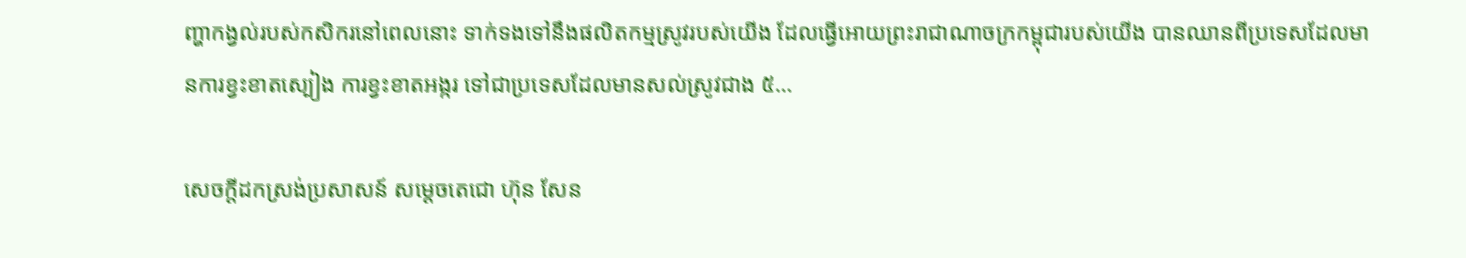ញ្ហាកង្វល់របស់កសិករនៅពេលនោះ ទាក់ទងទៅនឹងផលិតកម្មស្រូវរបស់យើង ដែលធ្វើអោយព្រះរាជាណាចក្រកម្ពុជារបស់យើង បានឈានពីប្រទេសដែលមានការខ្វះខាតស្បៀង ការខ្វះខាតអង្ករ ទៅជាប្រទេសដែលមានសល់ស្រូវជាង ៥…

សេចក្តីដកស្រង់ប្រសាសន៍ សម្តេចតេជោ ហ៊ុន សែន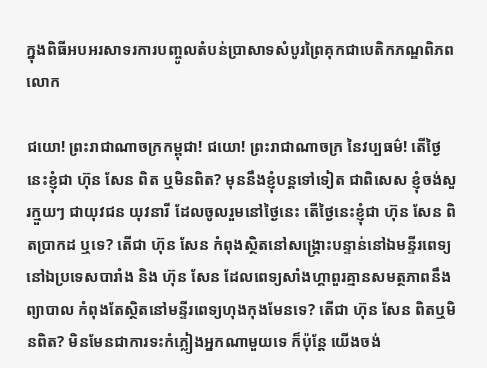ក្នុងពិធីអបអរសាទរការបញ្ចូលតំបន់ប្រាសាទសំបូរព្រៃគុកជាបេតិកភណ្ឌពិភពលោក

ជយោ! ព្រះរាជាណាចក្រកម្ពុជា! ជយោ! ព្រះរាជាណាចក្រ នៃវប្បធម៌! តើថ្ងៃនេះខ្ញុំជា ហ៊ុន សែន ពិត ឬមិនពិត? មុននឹងខ្ញុំបន្តទៅទៀត ជាពិសេស ខ្ញុំចង់សួរក្មួយៗ ជាយុវជន យុវនារី ដែលចូលរួមនៅថ្ងៃនេះ តើថ្ងៃនេះខ្ញុំជា ហ៊ុន សែន ពិតប្រាកដ ឬទេ? តើជា ហ៊ុន សែន កំពុងស្ថិតនៅសង្គ្រោះបន្ទាន់នៅឯមន្ទីរពេទ្យនៅឯប្រទេសបារាំង និង ហ៊ុន សែន ដែលពេទ្យសាំងហ្គាពួរគ្មានសមត្ថភាពនឹងព្យាបាល កំពុងតែស្ថិតនៅមន្ទីរពេទ្យហុងកុងមែនទេ? តើជា ហ៊ុន សែន ពិតឬមិនពិត? មិនមែនជាការទះកំភ្លៀងអ្នកណាមួយទេ ក៏ប៉ុន្តែ យើងចង់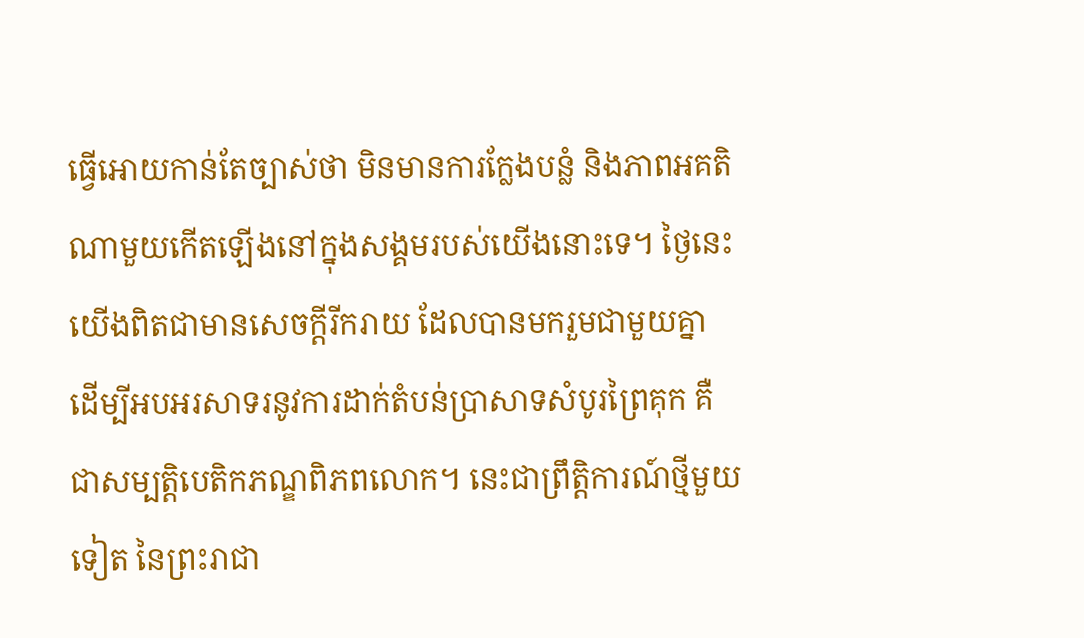ធ្វើអោយកាន់តែច្បាស់ថា មិនមានការក្លែងបន្លំ និងភាពអគតិណាមួយកើតឡើងនៅក្នុងសង្គមរបស់យើងនោះទេ។ ថ្ងៃនេះ យើងពិតជាមានសេចក្តីរីករាយ ដែលបានមករួមជាមួយគ្នា ដើម្បីអបអរសាទរនូវការដាក់តំបន់ប្រាសាទសំបូរព្រៃគុក គឺជាសម្បត្តិបេតិកភណ្ឌពិភពលោក។ នេះជាព្រឹត្តិការណ៍ថ្មីមួយទៀត នៃព្រះរាជា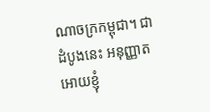ណាចក្រកម្ពុជា។ ជាដំបូងនេះ អនុញ្ញាតអោយខ្ញុំ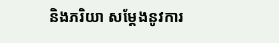និងភរិយា សម្តែងនូវការ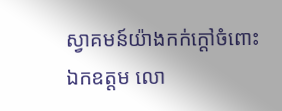ស្វាគមន៍យ៉ាងកក់ក្តៅចំពោះ ឯកឧត្តម លោ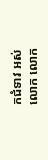កជំទាវ អស់លោក លោក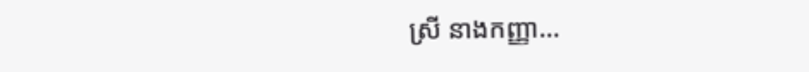ស្រី នាងកញ្ញា…